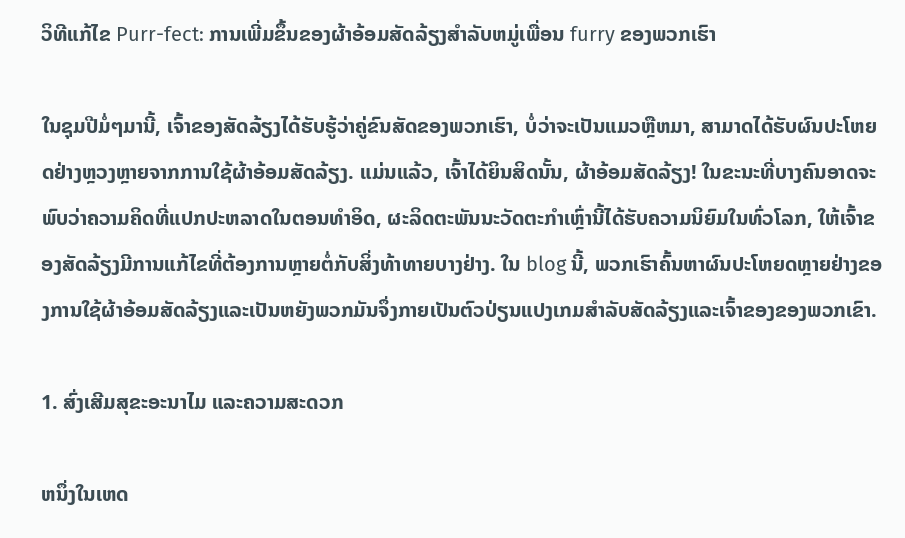ວິທີແກ້ໄຂ Purr-fect: ການເພີ່ມຂຶ້ນຂອງຜ້າອ້ອມສັດລ້ຽງສໍາລັບຫມູ່ເພື່ອນ furry ຂອງພວກເຮົາ

ໃນຊຸມປີມໍ່ໆມານີ້, ເຈົ້າຂອງສັດລ້ຽງໄດ້ຮັບຮູ້ວ່າຄູ່ຂົນສັດຂອງພວກເຮົາ, ບໍ່ວ່າຈະເປັນແມວຫຼືຫມາ, ສາມາດໄດ້ຮັບຜົນປະໂຫຍດຢ່າງຫຼວງຫຼາຍຈາກການໃຊ້ຜ້າອ້ອມສັດລ້ຽງ. ແມ່ນແລ້ວ, ເຈົ້າໄດ້ຍິນສິດນັ້ນ, ຜ້າອ້ອມສັດລ້ຽງ! ໃນຂະນະທີ່ບາງຄົນອາດຈະພົບວ່າຄວາມຄິດທີ່ແປກປະຫລາດໃນຕອນທໍາອິດ, ຜະລິດຕະພັນນະວັດຕະກໍາເຫຼົ່ານີ້ໄດ້ຮັບຄວາມນິຍົມໃນທົ່ວໂລກ, ໃຫ້ເຈົ້າຂອງສັດລ້ຽງມີການແກ້ໄຂທີ່ຕ້ອງການຫຼາຍຕໍ່ກັບສິ່ງທ້າທາຍບາງຢ່າງ. ໃນ blog ນີ້, ພວກເຮົາຄົ້ນຫາຜົນປະໂຫຍດຫຼາຍຢ່າງຂອງການໃຊ້ຜ້າອ້ອມສັດລ້ຽງແລະເປັນຫຍັງພວກມັນຈຶ່ງກາຍເປັນຕົວປ່ຽນແປງເກມສໍາລັບສັດລ້ຽງແລະເຈົ້າຂອງຂອງພວກເຂົາ.

1. ສົ່ງເສີມສຸຂະອະນາໄມ ແລະຄວາມສະດວກ

ຫນຶ່ງໃນເຫດ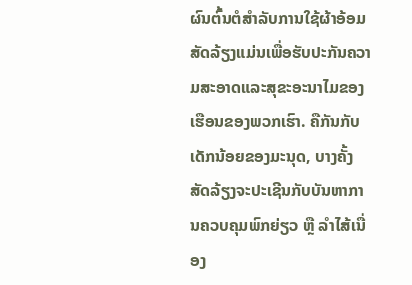ຜົນຕົ້ນຕໍສໍາລັບການໃຊ້ຜ້າອ້ອມສັດລ້ຽງແມ່ນເພື່ອຮັບປະກັນຄວາມສະອາດແລະສຸຂະອະນາໄມຂອງເຮືອນຂອງພວກເຮົາ. ຄືກັນກັບເດັກນ້ອຍຂອງມະນຸດ, ບາງຄັ້ງສັດລ້ຽງຈະປະເຊີນກັບບັນຫາການຄວບຄຸມພົກຍ່ຽວ ຫຼື ລຳໄສ້ເນື່ອງ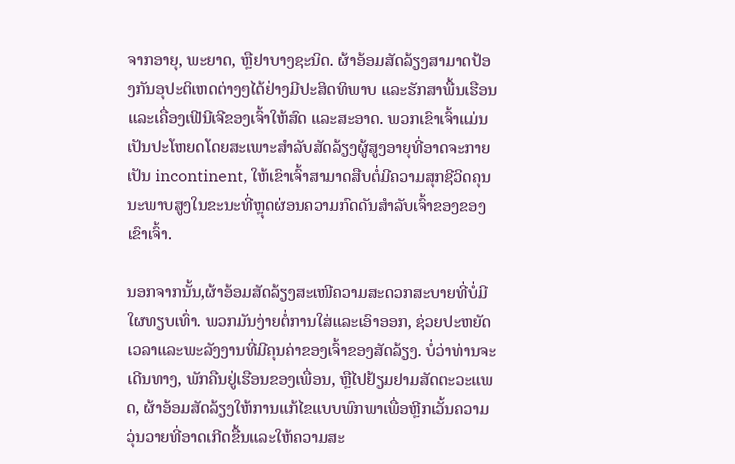ຈາກອາຍຸ, ພະຍາດ, ຫຼືຢາບາງຊະນິດ. ຜ້າອ້ອມສັດລ້ຽງສາມາດປ້ອງກັນອຸປະຕິເຫດຕ່າງໆໄດ້ຢ່າງມີປະສິດທິພາບ ແລະຮັກສາພື້ນເຮືອນ ແລະເຄື່ອງເຟີນີເຈີຂອງເຈົ້າໃຫ້ສົດ ແລະສະອາດ. ພວກເຂົາເຈົ້າແມ່ນເປັນປະໂຫຍດໂດຍສະເພາະສໍາລັບສັດລ້ຽງຜູ້ສູງອາຍຸທີ່ອາດຈະກາຍເປັນ incontinent, ໃຫ້ເຂົາເຈົ້າສາມາດສືບຕໍ່ມີຄວາມສຸກຊີວິດຄຸນນະພາບສູງໃນຂະນະທີ່ຫຼຸດຜ່ອນຄວາມກົດດັນສໍາລັບເຈົ້າຂອງຂອງເຂົາເຈົ້າ.

ນອກຈາກນັ້ນ,ຜ້າອ້ອມສັດລ້ຽງສະເໜີຄວາມສະດວກສະບາຍທີ່ບໍ່ມີໃຜທຽບເທົ່າ. ພວກມັນງ່າຍຕໍ່ການໃສ່ແລະເອົາອອກ, ຊ່ວຍປະຫຍັດເວລາແລະພະລັງງານທີ່ມີຄຸນຄ່າຂອງເຈົ້າຂອງສັດລ້ຽງ. ບໍ່ວ່າທ່ານຈະເດີນທາງ, ພັກຄືນຢູ່ເຮືອນຂອງເພື່ອນ, ຫຼືໄປຢ້ຽມຢາມສັດຕະວະແພດ, ຜ້າອ້ອມສັດລ້ຽງໃຫ້ການແກ້ໄຂແບບພົກພາເພື່ອຫຼີກເວັ້ນຄວາມວຸ່ນວາຍທີ່ອາດເກີດຂື້ນແລະໃຫ້ຄວາມສະ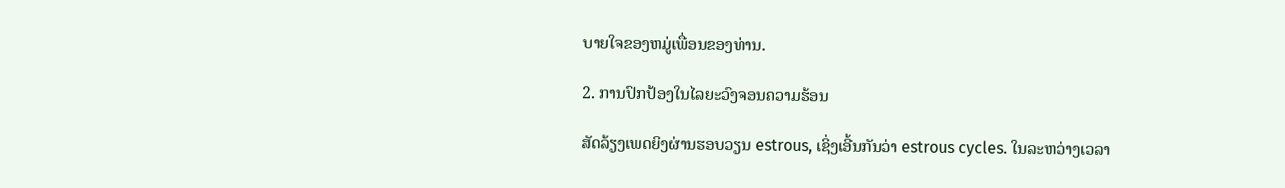ບາຍໃຈຂອງຫມູ່ເພື່ອນຂອງທ່ານ.

2. ການປົກປ້ອງໃນໄລຍະວົງຈອນຄວາມຮ້ອນ

ສັດລ້ຽງເພດຍິງຜ່ານຮອບວຽນ estrous, ເຊິ່ງເອີ້ນກັນວ່າ estrous cycles. ໃນລະຫວ່າງເວລາ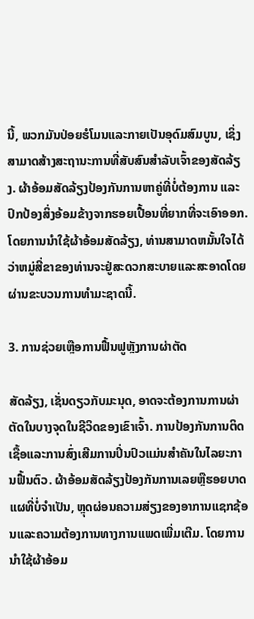ນີ້, ພວກມັນປ່ອຍຮໍໂມນແລະກາຍເປັນອຸດົມສົມບູນ, ເຊິ່ງສາມາດສ້າງສະຖານະການທີ່ສັບສົນສໍາລັບເຈົ້າຂອງສັດລ້ຽງ. ຜ້າອ້ອມສັດລ້ຽງປ້ອງກັນການຫາຄູ່ທີ່ບໍ່ຕ້ອງການ ແລະປົກປ້ອງສິ່ງອ້ອມຂ້າງຈາກຮອຍເປື້ອນທີ່ຍາກທີ່ຈະເອົາອອກ. ໂດຍການນໍາໃຊ້ຜ້າອ້ອມສັດລ້ຽງ, ທ່ານສາມາດຫມັ້ນໃຈໄດ້ວ່າຫມູ່ສີ່ຂາຂອງທ່ານຈະຢູ່ສະດວກສະບາຍແລະສະອາດໂດຍຜ່ານຂະບວນການທໍາມະຊາດນີ້.

3. ການຊ່ວຍເຫຼືອການຟື້ນຟູຫຼັງການຜ່າຕັດ

ສັດລ້ຽງ, ເຊັ່ນດຽວກັບມະນຸດ, ອາດຈະຕ້ອງການການຜ່າຕັດໃນບາງຈຸດໃນຊີວິດຂອງເຂົາເຈົ້າ. ການປ້ອງກັນການຕິດເຊື້ອແລະການສົ່ງເສີມການປິ່ນປົວແມ່ນສໍາຄັນໃນໄລຍະການຟື້ນຕົວ. ຜ້າອ້ອມສັດລ້ຽງປ້ອງກັນການເລຍຫຼືຮອຍບາດແຜທີ່ບໍ່ຈໍາເປັນ, ຫຼຸດຜ່ອນຄວາມສ່ຽງຂອງອາການແຊກຊ້ອນແລະຄວາມຕ້ອງການທາງການແພດເພີ່ມເຕີມ. ໂດຍການນໍາໃຊ້ຜ້າອ້ອມ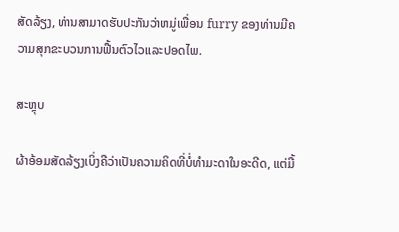ສັດລ້ຽງ, ທ່ານສາມາດຮັບປະກັນວ່າຫມູ່ເພື່ອນ furry ຂອງທ່ານມີຄວາມສຸກຂະບວນການຟື້ນຕົວໄວແລະປອດໄພ.

ສະຫຼຸບ

ຜ້າອ້ອມສັດລ້ຽງເບິ່ງຄືວ່າເປັນຄວາມຄິດທີ່ບໍ່ທໍາມະດາໃນອະດີດ, ແຕ່ມື້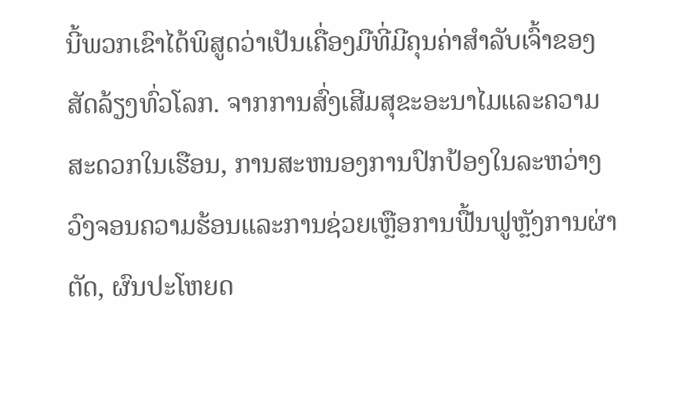ນີ້ພວກເຂົາໄດ້ພິສູດວ່າເປັນເຄື່ອງມືທີ່ມີຄຸນຄ່າສໍາລັບເຈົ້າຂອງສັດລ້ຽງທົ່ວໂລກ. ຈາກການສົ່ງເສີມສຸຂະອະນາໄມແລະຄວາມສະດວກໃນເຮືອນ, ການສະຫນອງການປົກປ້ອງໃນລະຫວ່າງວົງຈອນຄວາມຮ້ອນແລະການຊ່ວຍເຫຼືອການຟື້ນຟູຫຼັງການຜ່າຕັດ, ຜົນປະໂຫຍດ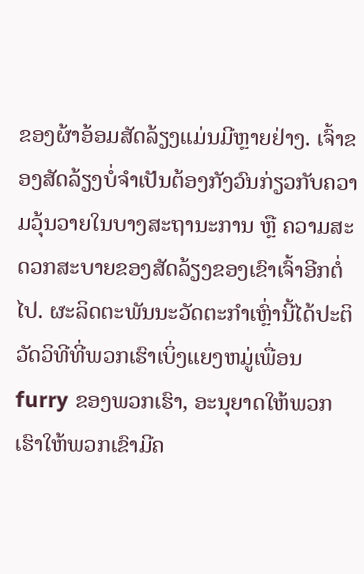ຂອງຜ້າອ້ອມສັດລ້ຽງແມ່ນມີຫຼາຍຢ່າງ. ເຈົ້າຂອງສັດລ້ຽງບໍ່ຈຳເປັນຕ້ອງກັງວົນກ່ຽວກັບຄວາມວຸ້ນວາຍໃນບາງສະຖານະການ ຫຼື ຄວາມສະດວກສະບາຍຂອງສັດລ້ຽງຂອງເຂົາເຈົ້າອີກຕໍ່ໄປ. ຜະລິດຕະພັນນະວັດຕະກໍາເຫຼົ່ານີ້ໄດ້ປະຕິວັດວິທີທີ່ພວກເຮົາເບິ່ງແຍງຫມູ່ເພື່ອນ furry ຂອງພວກເຮົາ, ອະນຸຍາດໃຫ້ພວກເຮົາໃຫ້ພວກເຂົາມີຄ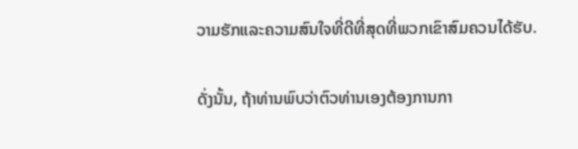ວາມຮັກແລະຄວາມສົນໃຈທີ່ດີທີ່ສຸດທີ່ພວກເຂົາສົມຄວນໄດ້ຮັບ.

ດັ່ງນັ້ນ, ຖ້າທ່ານພົບວ່າຕົວທ່ານເອງຕ້ອງການກາ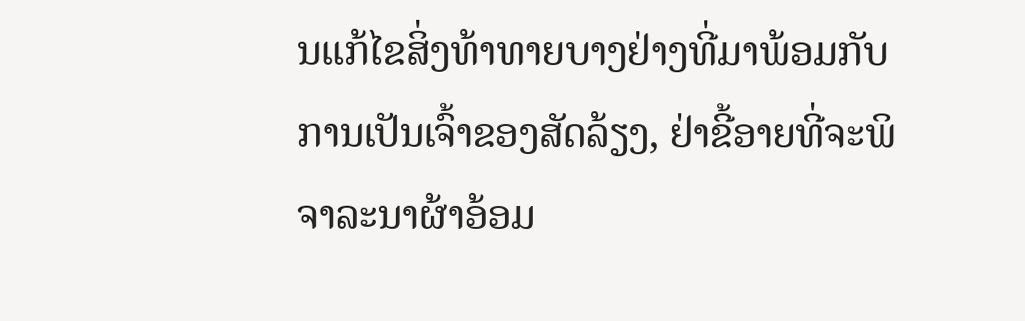ນແກ້ໄຂສິ່ງທ້າທາຍບາງຢ່າງທີ່ມາພ້ອມກັບການເປັນເຈົ້າຂອງສັດລ້ຽງ, ຢ່າຂີ້ອາຍທີ່ຈະພິຈາລະນາຜ້າອ້ອມ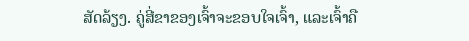ສັດລ້ຽງ. ຄູ່ສີ່ຂາຂອງເຈົ້າຈະຂອບໃຈເຈົ້າ, ແລະເຈົ້າຄື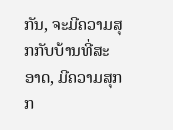ກັນ, ຈະມີຄວາມສຸກກັບບ້ານທີ່ສະອາດ, ມີຄວາມສຸກກ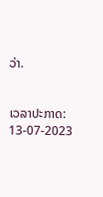ວ່າ.


ເວລາປະກາດ: 13-07-2023